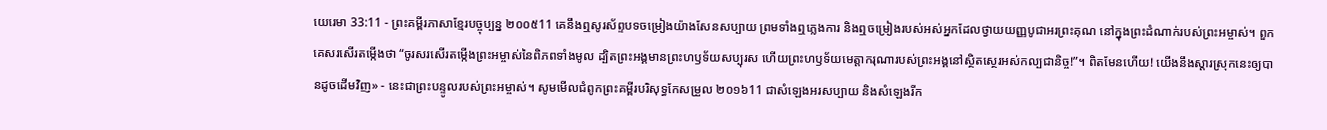យេរេមា 33:11 - ព្រះគម្ពីរភាសាខ្មែរបច្ចុប្បន្ន ២០០៥11 គេនឹងឮសូរស័ព្ទបទចម្រៀងយ៉ាងសែនសប្បាយ ព្រមទាំងឮភ្លេងការ និងឮចម្រៀងរបស់អស់អ្នកដែលថ្វាយយញ្ញបូជាអរព្រះគុណ នៅក្នុងព្រះដំណាក់របស់ព្រះអម្ចាស់។ ពួកគេសរសើរតម្កើងថា “ចូរសរសើរតម្កើងព្រះអម្ចាស់នៃពិភពទាំងមូល ដ្បិតព្រះអង្គមានព្រះហឫទ័យសប្បុរស ហើយព្រះហឫទ័យមេត្តាករុណារបស់ព្រះអង្គនៅស្ថិតស្ថេរអស់កល្បជានិច្ច!”។ ពិតមែនហើយ! យើងនឹងស្ដារស្រុកនេះឲ្យបានដូចដើមវិញ» - នេះជាព្រះបន្ទូលរបស់ព្រះអម្ចាស់។ សូមមើលជំពូកព្រះគម្ពីរបរិសុទ្ធកែសម្រួល ២០១៦11 ជាសំឡេងអរសប្បាយ និងសំឡេងរីក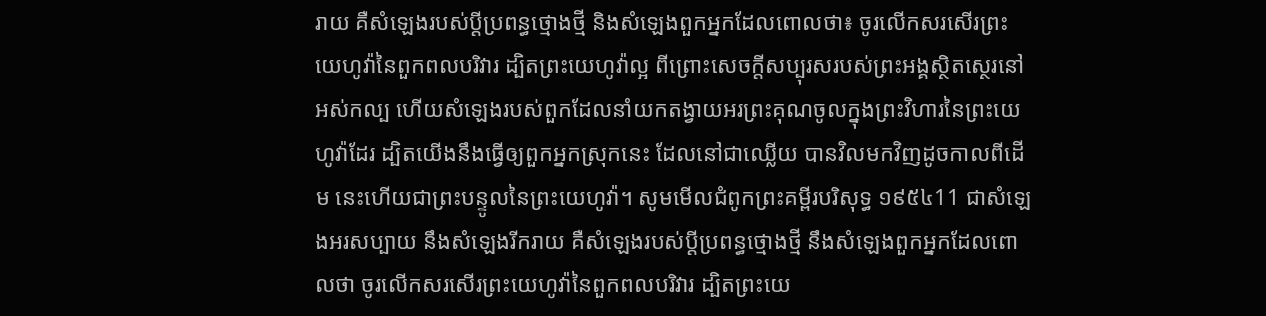រាយ គឺសំឡេងរបស់ប្ដីប្រពន្ធថ្មោងថ្មី និងសំឡេងពួកអ្នកដែលពោលថា៖ ចូរលើកសរសើរព្រះយេហូវ៉ានៃពួកពលបរិវារ ដ្បិតព្រះយេហូវ៉ាល្អ ពីព្រោះសេចក្ដីសប្បុរសរបស់ព្រះអង្គស្ថិតស្ថេរនៅអស់កល្ប ហើយសំឡេងរបស់ពួកដែលនាំយកតង្វាយអរព្រះគុណចូលក្នុងព្រះវិហារនៃព្រះយេហូវ៉ាដែរ ដ្បិតយើងនឹងធ្វើឲ្យពួកអ្នកស្រុកនេះ ដែលនៅជាឈ្លើយ បានវិលមកវិញដូចកាលពីដើម នេះហើយជាព្រះបន្ទូលនៃព្រះយេហូវ៉ា។ សូមមើលជំពូកព្រះគម្ពីរបរិសុទ្ធ ១៩៥៤11 ជាសំឡេងអរសប្បាយ នឹងសំឡេងរីករាយ គឺសំឡេងរបស់ប្ដីប្រពន្ធថ្មោងថ្មី នឹងសំឡេងពួកអ្នកដែលពោលថា ចូរលើកសរសើរព្រះយេហូវ៉ានៃពួកពលបរិវារ ដ្បិតព្រះយេ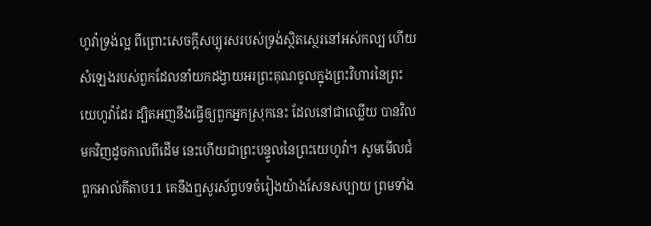ហូវ៉ាទ្រង់ល្អ ពីព្រោះសេចក្ដីសប្បុរសរបស់ទ្រង់ស្ថិតស្ថេរនៅអស់កល្ប ហើយសំឡេងរបស់ពួកដែលនាំយកដង្វាយអរព្រះគុណចូលក្នុងព្រះវិហារនៃព្រះយេហូវ៉ាដែរ ដ្បិតអញនឹងធ្វើឲ្យពួកអ្នកស្រុកនេះ ដែលនៅជាឈ្លើយ បានវិលមកវិញដូចកាលពីដើម នេះហើយជាព្រះបន្ទូលនៃព្រះយេហូវ៉ា។ សូមមើលជំពូកអាល់គីតាប11 គេនឹងឮសូរស័ព្ទបទចំរៀងយ៉ាងសែនសប្បាយ ព្រមទាំង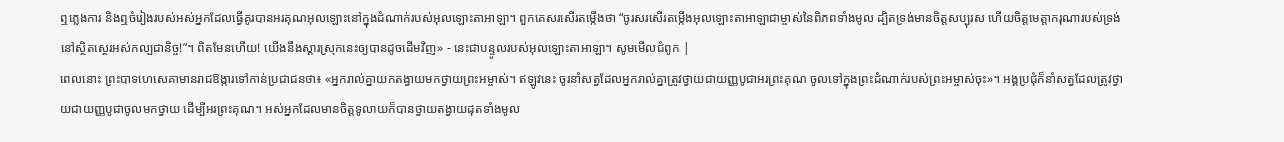ឮភ្លេងការ និងឮចំរៀងរបស់អស់អ្នកដែលធ្វើគូរបានអរគុណអុលឡោះនៅក្នុងដំណាក់របស់អុលឡោះតាអាឡា។ ពួកគេសរសើរតម្កើងថា “ចូរសរសើរតម្កើងអុលឡោះតាអាឡាជាម្ចាស់នៃពិភពទាំងមូល ដ្បិតទ្រង់មានចិត្តសប្បុរស ហើយចិត្តមេត្តាករុណារបស់ទ្រង់នៅស្ថិតស្ថេរអស់កល្បជានិច្ច!”។ ពិតមែនហើយ! យើងនឹងស្ដារស្រុកនេះឲ្យបានដូចដើមវិញ» - នេះជាបន្ទូលរបស់អុលឡោះតាអាឡា។ សូមមើលជំពូក |
ពេលនោះ ព្រះបាទហេសេគាមានរាជឱង្ការទៅកាន់ប្រជាជនថា៖ «អ្នករាល់គ្នាយកតង្វាយមកថ្វាយព្រះអម្ចាស់។ ឥឡូវនេះ ចូរនាំសត្វដែលអ្នករាល់គ្នាត្រូវថ្វាយជាយញ្ញបូជាអរព្រះគុណ ចូលទៅក្នុងព្រះដំណាក់របស់ព្រះអម្ចាស់ចុះ»។ អង្គប្រជុំក៏នាំសត្វដែលត្រូវថ្វាយជាយញ្ញបូជាចូលមកថ្វាយ ដើម្បីអរព្រះគុណ។ អស់អ្នកដែលមានចិត្តទូលាយក៏បានថ្វាយតង្វាយដុតទាំងមូល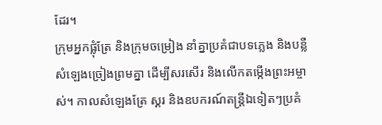ដែរ។
ក្រុមអ្នកផ្លុំត្រែ និងក្រុមចម្រៀង នាំគ្នាប្រគំជាបទភ្លេង និងបន្លឺសំឡេងច្រៀងព្រមគ្នា ដើម្បីសរសើរ និងលើកតម្កើងព្រះអម្ចាស់។ កាលសំឡេងត្រែ ស្គរ និងឧបករណ៍តន្ត្រីឯទៀតៗប្រគំ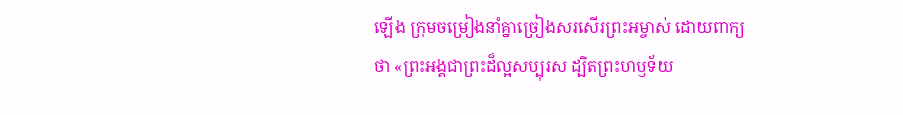ឡើង ក្រុមចម្រៀងនាំគ្នាច្រៀងសរសើរព្រះអម្ចាស់ ដោយពាក្យថា «ព្រះអង្គជាព្រះដ៏ល្អសប្បុរស ដ្បិតព្រះហឫទ័យ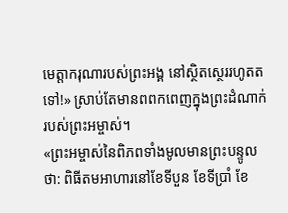មេត្តាករុណារបស់ព្រះអង្គ នៅស្ថិតស្ថេររហូតតទៅ!» ស្រាប់តែមានពពកពេញក្នុងព្រះដំណាក់របស់ព្រះអម្ចាស់។
«ព្រះអម្ចាស់នៃពិភពទាំងមូលមានព្រះបន្ទូលថា: ពិធីតមអាហារនៅខែទីបួន ខែទីប្រាំ ខែ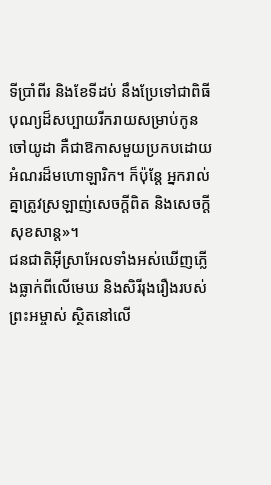ទីប្រាំពីរ និងខែទីដប់ នឹងប្រែទៅជាពិធីបុណ្យដ៏សប្បាយរីករាយសម្រាប់កូនចៅយូដា គឺជាឱកាសមួយប្រកបដោយអំណរដ៏មហោឡារិក។ ក៏ប៉ុន្តែ អ្នករាល់គ្នាត្រូវស្រឡាញ់សេចក្ដីពិត និងសេចក្ដីសុខសាន្ត»។
ជនជាតិអ៊ីស្រាអែលទាំងអស់ឃើញភ្លើងធ្លាក់ពីលើមេឃ និងសិរីរុងរឿងរបស់ព្រះអម្ចាស់ ស្ថិតនៅលើ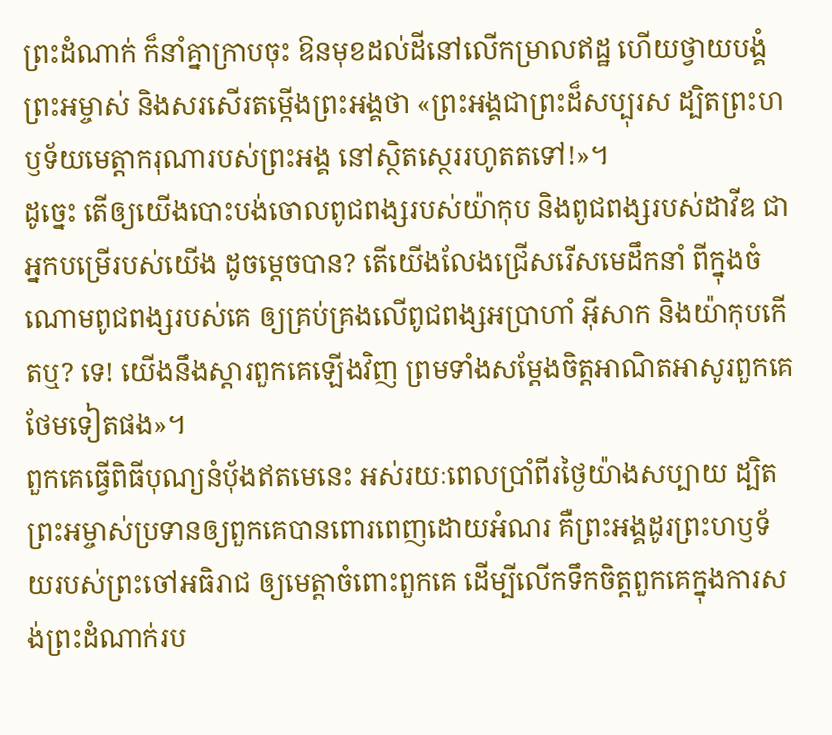ព្រះដំណាក់ ក៏នាំគ្នាក្រាបចុះ ឱនមុខដល់ដីនៅលើកម្រាលឥដ្ឋ ហើយថ្វាយបង្គំព្រះអម្ចាស់ និងសរសើរតម្កើងព្រះអង្គថា «ព្រះអង្គជាព្រះដ៏សប្បុរស ដ្បិតព្រះហឫទ័យមេត្តាករុណារបស់ព្រះអង្គ នៅស្ថិតស្ថេររហូតតទៅ!»។
ដូច្នេះ តើឲ្យយើងបោះបង់ចោលពូជពង្សរបស់យ៉ាកុប និងពូជពង្សរបស់ដាវីឌ ជាអ្នកបម្រើរបស់យើង ដូចម្ដេចបាន? តើយើងលែងជ្រើសរើសមេដឹកនាំ ពីក្នុងចំណោមពូជពង្សរបស់គេ ឲ្យគ្រប់គ្រងលើពូជពង្សអប្រាហាំ អ៊ីសាក និងយ៉ាកុបកើតឬ? ទេ! យើងនឹងស្ដារពួកគេឡើងវិញ ព្រមទាំងសម្តែងចិត្តអាណិតអាសូរពួកគេថែមទៀតផង»។
ពួកគេធ្វើពិធីបុណ្យនំបុ័ងឥតមេនេះ អស់រយៈពេលប្រាំពីរថ្ងៃយ៉ាងសប្បាយ ដ្បិតព្រះអម្ចាស់ប្រទានឲ្យពួកគេបានពោរពេញដោយអំណរ គឺព្រះអង្គដូរព្រះហឫទ័យរបស់ព្រះចៅអធិរាជ ឲ្យមេត្តាចំពោះពួកគេ ដើម្បីលើកទឹកចិត្តពួកគេក្នុងការសង់ព្រះដំណាក់រប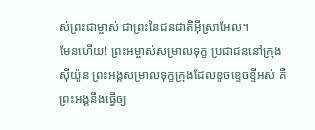ស់ព្រះជាម្ចាស់ ជាព្រះនៃជនជាតិអ៊ីស្រាអែល។
មែនហើយ! ព្រះអម្ចាស់សម្រាលទុក្ខ ប្រជាជននៅក្រុងស៊ីយ៉ូន ព្រះអង្គសម្រាលទុក្ខក្រុងដែលខូចខ្ទេចខ្ទីអស់ គឺព្រះអង្គនឹងធ្វើឲ្យ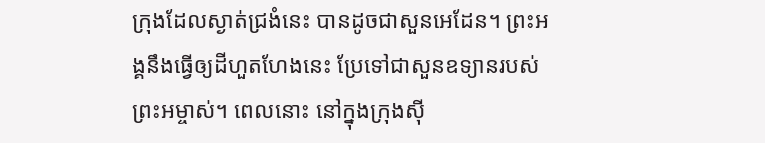ក្រុងដែលស្ងាត់ជ្រងំនេះ បានដូចជាសួនអេដែន។ ព្រះអង្គនឹងធ្វើឲ្យដីហួតហែងនេះ ប្រែទៅជាសួនឧទ្យានរបស់ព្រះអម្ចាស់។ ពេលនោះ នៅក្នុងក្រុងស៊ី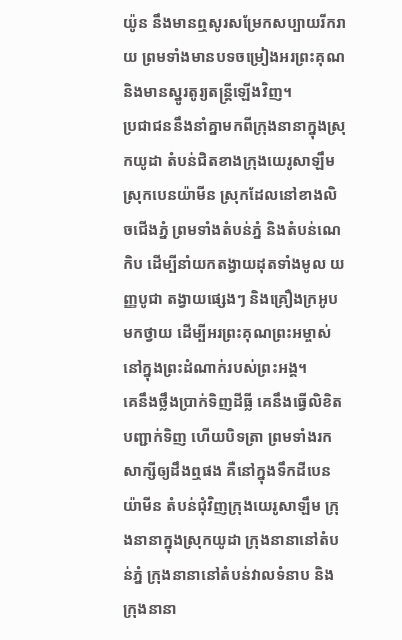យ៉ូន នឹងមានឮសូរសម្រែកសប្បាយរីករាយ ព្រមទាំងមានបទចម្រៀងអរព្រះគុណ និងមានស្នូរតូរ្យតន្ត្រីឡើងវិញ។
ប្រជាជននឹងនាំគ្នាមកពីក្រុងនានាក្នុងស្រុកយូដា តំបន់ជិតខាងក្រុងយេរូសាឡឹម ស្រុកបេនយ៉ាមីន ស្រុកដែលនៅខាងលិចជើងភ្នំ ព្រមទាំងតំបន់ភ្នំ និងតំបន់ណេកិប ដើម្បីនាំយកតង្វាយដុតទាំងមូល យញ្ញបូជា តង្វាយផ្សេងៗ និងគ្រឿងក្រអូប មកថ្វាយ ដើម្បីអរព្រះគុណព្រះអម្ចាស់ នៅក្នុងព្រះដំណាក់របស់ព្រះអង្គ។
គេនឹងថ្លឹងប្រាក់ទិញដីធ្លី គេនឹងធ្វើលិខិតបញ្ជាក់ទិញ ហើយបិទត្រា ព្រមទាំងរកសាក្សីឲ្យដឹងឮផង គឺនៅក្នុងទឹកដីបេនយ៉ាមីន តំបន់ជុំវិញក្រុងយេរូសាឡឹម ក្រុងនានាក្នុងស្រុកយូដា ក្រុងនានានៅតំបន់ភ្នំ ក្រុងនានានៅតំបន់វាលទំនាប និងក្រុងនានា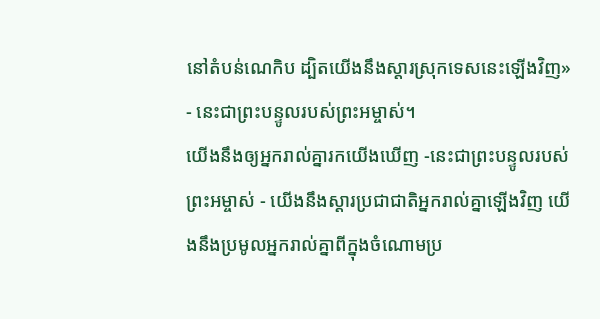នៅតំបន់ណេកិប ដ្បិតយើងនឹងស្ដារស្រុកទេសនេះឡើងវិញ» - នេះជាព្រះបន្ទូលរបស់ព្រះអម្ចាស់។
យើងនឹងឲ្យអ្នករាល់គ្នារកយើងឃើញ -នេះជាព្រះបន្ទូលរបស់ព្រះអម្ចាស់ - យើងនឹងស្ដារប្រជាជាតិអ្នករាល់គ្នាឡើងវិញ យើងនឹងប្រមូលអ្នករាល់គ្នាពីក្នុងចំណោមប្រ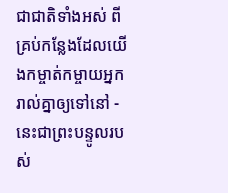ជាជាតិទាំងអស់ ពីគ្រប់កន្លែងដែលយើងកម្ចាត់កម្ចាយអ្នករាល់គ្នាឲ្យទៅនៅ - នេះជាព្រះបន្ទូលរបស់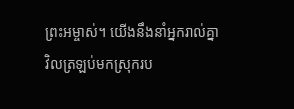ព្រះអម្ចាស់។ យើងនឹងនាំអ្នករាល់គ្នាវិលត្រឡប់មកស្រុករប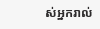ស់អ្នករាល់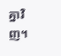គ្នាវិញ។